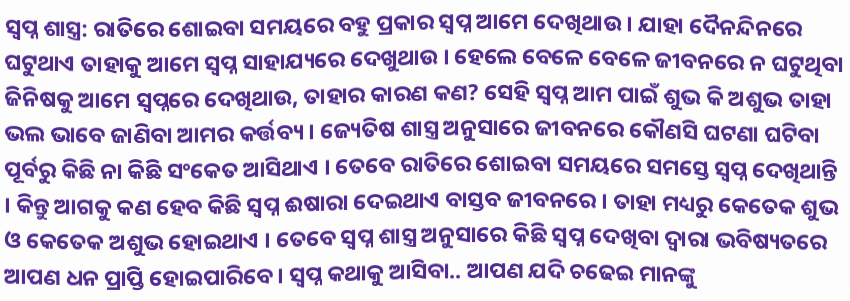ସ୍ୱପ୍ନ ଶାସ୍ତ୍ର: ରାତିରେ ଶୋଇବା ସମୟରେ ବହୁ ପ୍ରକାର ସ୍ୱପ୍ନ ଆମେ ଦେଖିଥାଉ । ଯାହା ଦୈନନ୍ଦିନରେ ଘଟୁଥାଏ ତାହାକୁ ଆମେ ସ୍ୱପ୍ନ ସାହାଯ୍ୟରେ ଦେଖୁଥାଉ । ହେଲେ ବେଳେ ବେଳେ ଜୀବନରେ ନ ଘଟୁଥିବା ଜିନିଷକୁ ଆମେ ସ୍ୱପ୍ନରେ ଦେଖିଥାଉ, ତାହାର କାରଣ କଣ? ସେହି ସ୍ୱପ୍ନ ଆମ ପାଇଁ ଶୁଭ କି ଅଶୁଭ ତାହା ଭଲ ଭାବେ ଜାଣିବା ଆମର କର୍ତ୍ତବ୍ୟ । ଜ୍ୟେତିଷ ଶାସ୍ତ୍ର ଅନୁସାରେ ଜୀବନରେ କୌଣସି ଘଟଣା ଘଟିବା ପୂର୍ବରୁ କିଛି ନା କିଛି ସଂକେତ ଆସିଥାଏ । ତେବେ ରାତିରେ ଶୋଇବା ସମୟରେ ସମସ୍ତେ ସ୍ୱପ୍ନ ଦେଖିଥାନ୍ତି । କିନ୍ତୁ ଆଗକୁ କଣ ହେବ କିଛି ସ୍ୱପ୍ନ ଈଷାରା ଦେଇଥାଏ ବାସ୍ତବ ଜୀବନରେ । ତାହା ମଧ୍ୟରୁ କେତେକ ଶୁଭ ଓ କେତେକ ଅଶୁଭ ହୋଇଥାଏ । ତେବେ ସ୍ୱପ୍ନ ଶାସ୍ତ୍ର ଅନୁସାରେ କିଛି ସ୍ୱପ୍ନ ଦେଖିବା ଦ୍ୱାରା ଭବିଷ୍ୟତରେ ଆପଣ ଧନ ପ୍ରାପ୍ତି ହୋଇପାରିବେ । ସ୍ୱପ୍ନ କଥାକୁ ଆସିବା.. ଆପଣ ଯଦି ଚଢେଇ ମାନଙ୍କୁ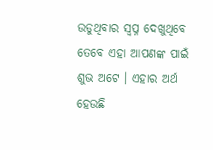ଉଡୁଥିବାର ସ୍ୱପ୍ନ ଦେଖୁଥିବେ ତେବେ ଏହା ଆପଣଙ୍କ ପାଇଁ ଶୁଭ ଅଟେ । ଏହାର ଅର୍ଥ ହେଉଛି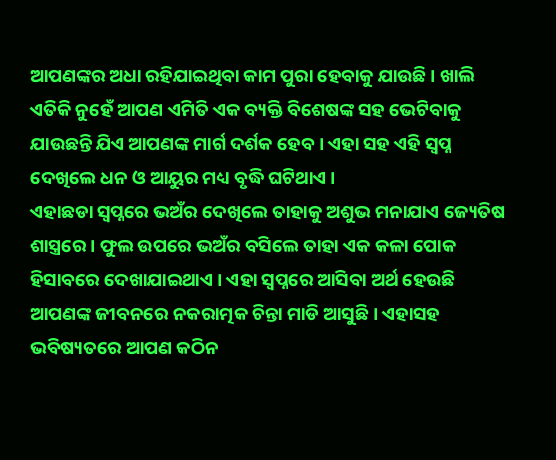ଆପଣଙ୍କର ଅଧା ରହିଯାଇଥିବା କାମ ପୁରା ହେବାକୁ ଯାଉଛି । ଖାଲି ଏତିକି ନୁହେଁ ଆପଣ ଏମିତି ଏକ ବ୍ୟକ୍ତି ବିଶେଷଙ୍କ ସହ ଭେଟିବାକୁ ଯାଉଛନ୍ତି ଯିଏ ଆପଣଙ୍କ ମାର୍ଗ ଦର୍ଶକ ହେବ । ଏହା ସହ ଏହି ସ୍ୱପ୍ନ ଦେଖିଲେ ଧନ ଓ ଆୟୁର ମଧ୍ୟ ବୃଦ୍ଧି ଘଟିଥାଏ ।
ଏହାଛଡା ସ୍ୱପ୍ନରେ ଭଅଁର ଦେଖିଲେ ତାହାକୁ ଅଶୁଭ ମନାଯାଏ ଜ୍ୟେତିଷ ଶାସ୍ତ୍ରରେ । ଫୁଲ ଉପରେ ଭଅଁର ବସିଲେ ତାହା ଏକ କଳା ପୋକ ହିସାବରେ ଦେଖାଯାଇଥାଏ । ଏହା ସ୍ୱପ୍ନରେ ଆସିବା ଅର୍ଥ ହେଉଛି ଆପଣଙ୍କ ଜୀବନରେ ନକରାତ୍ମକ ଚିନ୍ତା ମାଡି ଆସୁଛି । ଏହାସହ ଭବିଷ୍ୟତରେ ଆପଣ କଠିନ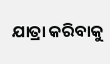ଯାତ୍ରା କରିବାକୁ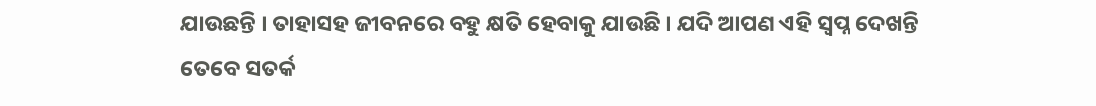ଯାଉଛନ୍ତି । ତାହାସହ ଜୀବନରେ ବହୁ କ୍ଷତି ହେବାକୁ ଯାଉଛି । ଯଦି ଆପଣ ଏହି ସ୍ୱପ୍ନ ଦେଖନ୍ତି ତେବେ ସତର୍କ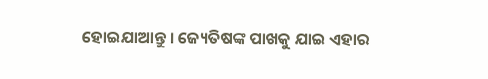ହୋଇଯାଆନ୍ତୁ । ଜ୍ୟେତିଷଙ୍କ ପାଖକୁ ଯାଇ ଏହାର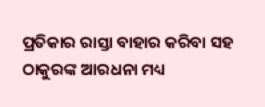ପ୍ରତିକାର ରାସ୍ତା ବାହାର କରିବା ସହ ଠାକୁରଙ୍କ ଆରଧନା ମଧ୍ୟ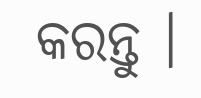କରନ୍ତୁ ।